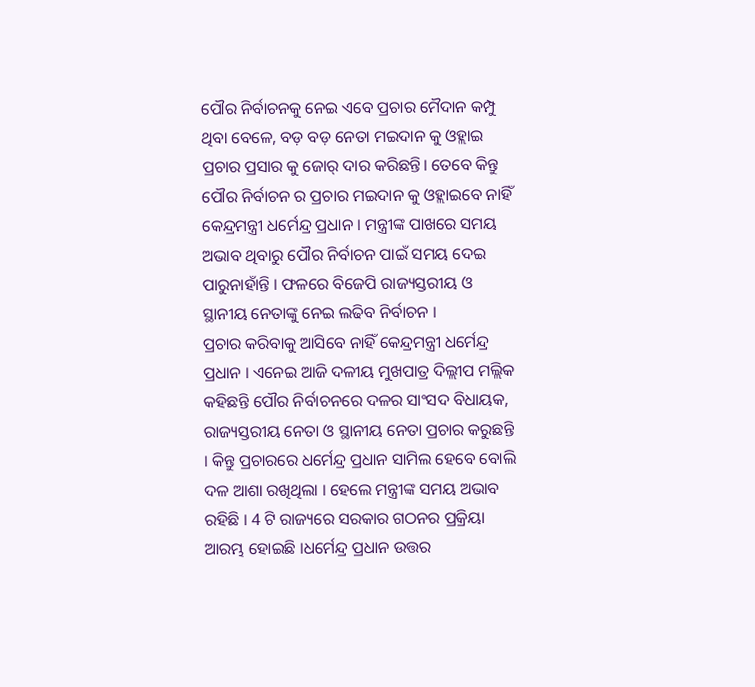ପୌର ନିର୍ବାଚନକୁ ନେଇ ଏବେ ପ୍ରଚାର ମୈଦାନ କମ୍ପୁ ଥିବା ବେଳେ, ବଡ଼ ବଡ଼ ନେତା ମଇଦାନ କୁ ଓହ୍ଲାଇ ପ୍ରଚାର ପ୍ରସାର କୁ ଜୋର୍ ଦାର କରିଛନ୍ତି। ତେବେ କିନ୍ତୁ ପୌର ନିର୍ବାଚନ ର ପ୍ରଚାର ମଇଦାନ କୁ ଓହ୍ଲାଇବେ ନାହିଁ କେନ୍ଦ୍ରମନ୍ତ୍ରୀ ଧର୍ମେନ୍ଦ୍ର ପ୍ରଧାନ । ମନ୍ତ୍ରୀଙ୍କ ପାଖରେ ସମୟ ଅଭାବ ଥିବାରୁ ପୌର ନିର୍ବାଚନ ପାଇଁ ସମୟ ଦେଇ ପାରୁନାହାଁନ୍ତି । ଫଳରେ ବିଜେପି ରାଜ୍ୟସ୍ତରୀୟ ଓ ସ୍ଥାନୀୟ ନେତାଙ୍କୁ ନେଇ ଲଢିବ ନିର୍ବାଚନ ।
ପ୍ରଚାର କରିବାକୁ ଆସିବେ ନାହିଁ କେନ୍ଦ୍ରମନ୍ତ୍ରୀ ଧର୍ମେନ୍ଦ୍ର ପ୍ରଧାନ । ଏନେଇ ଆଜି ଦଳୀୟ ମୁଖପାତ୍ର ଦିଲ୍ଲୀପ ମଲ୍ଲିକ କହିଛନ୍ତି ପୌର ନିର୍ବାଚନରେ ଦଳର ସାଂସଦ ବିଧାୟକ, ରାଜ୍ୟସ୍ତରୀୟ ନେତା ଓ ସ୍ଥାନୀୟ ନେତା ପ୍ରଚାର କରୁଛନ୍ତି । କିନ୍ତୁ ପ୍ରଚାରରେ ଧର୍ମେନ୍ଦ୍ର ପ୍ରଧାନ ସାମିଲ ହେବେ ବୋଲି ଦଳ ଆଶା ରଖିଥିଲା । ହେଲେ ମନ୍ତ୍ରୀଙ୍କ ସମୟ ଅଭାବ ରହିଛି । 4 ଟି ରାଜ୍ୟରେ ସରକାର ଗଠନର ପ୍ରକ୍ରିୟା ଆରମ୍ଭ ହୋଇଛି ।ଧର୍ମେନ୍ଦ୍ର ପ୍ରଧାନ ଉତ୍ତର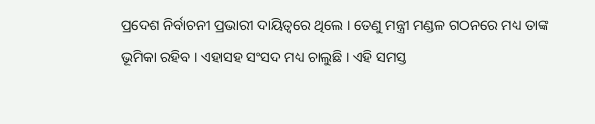ପ୍ରଦେଶ ନିର୍ବାଚନୀ ପ୍ରଭାରୀ ଦାୟିତ୍ବରେ ଥିଲେ । ତେଣୁ ମନ୍ତ୍ରୀ ମଣ୍ଡଳ ଗଠନରେ ମଧ୍ୟ ତାଙ୍କ ଭୂମିକା ରହିବ । ଏହାସହ ସଂସଦ ମଧ୍ୟ ଚାଲୁଛି । ଏହି ସମସ୍ତ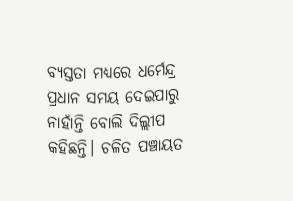ବ୍ୟସ୍ତତା ମଧ୍ୟରେ ଧର୍ମେନ୍ଦ୍ର ପ୍ରଧାନ ସମୟ ଦେଇପାରୁ ନାହାଁନ୍ତି ବୋଲି ଦିଲ୍ଲୀପ କହିଛନ୍ତି। ଚଳିତ ପଞ୍ଚାୟତ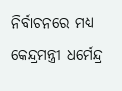ନିର୍ବାଚନରେ ମଧ୍ୟ କେନ୍ଦ୍ରମନ୍ତ୍ରୀ ଧର୍ମେନ୍ଦ୍ର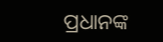ପ୍ରଧାନଙ୍କ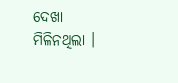ଦେଖା ମିଳିନଥିଲା ।